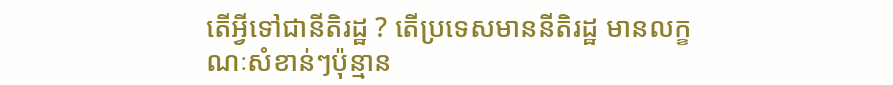តើអ្វីទៅជានីតិរដ្ឋ ? តើប្រទេសមាននីតិរដ្ឋ មានលក្ខណៈសំខាន់ៗប៉ុន្មាន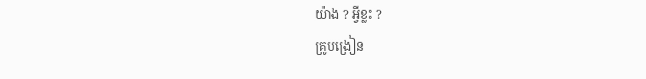យ៉ាង ? អ្វីខ្លះ ?
គ្រូបង្រៀន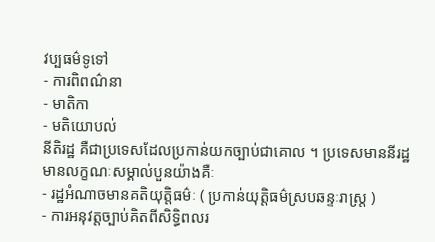វប្បធម៌ទូទៅ
- ការពិពណ៌នា
- មាតិកា
- មតិយោបល់
នីតិរដ្ឋ គឺជាប្រទេសដែលប្រកាន់យកច្បាប់ជាគោល ។ ប្រទេសមាននីរដ្ឋមានលក្ខណៈសម្គាល់បួនយ៉ាងគឺៈ
- រដ្ឋអំណាចមានគតិយុត្តិធម៌ៈ ( ប្រកាន់យុត្តិធម៌ស្របឆន្ទៈរាស្រ្ត )
- ការអនុវត្តច្បាប់គិតពីសិទ្ធិពលរ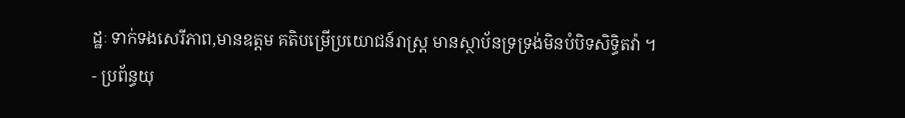ដ្ឋៈ ទាក់ទងសេរីភាព,មានឧត្តម គតិបម្រើប្រយោជន៍រាស្រ្ត មានស្ថាប័នទ្រទ្រង់មិនបំបិទសិទ្ធិតវ៉ា ។
- ប្រព័ន្ធយុ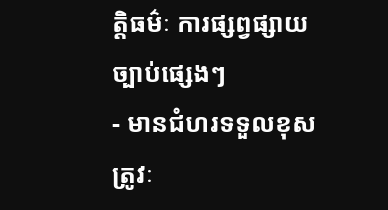ត្តិធម៌ៈ ការផ្សព្វផ្សាយច្បាប់ផ្សេងៗ
- មានជំហរទទួលខុសត្រូវៈ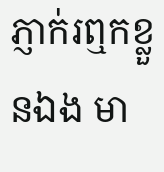ភ្ញាក់រឮកខ្លួនឯង មា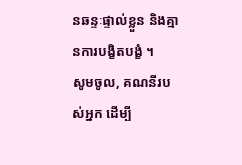នឆន្ទៈផ្ទាល់ខ្លួន និងគ្មានការបង្ខិតបង្ខំ ។
សូមចូល, គណនីរបស់អ្នក ដើម្បី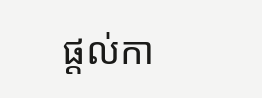ផ្តល់កា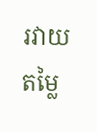រវាយតម្លៃ